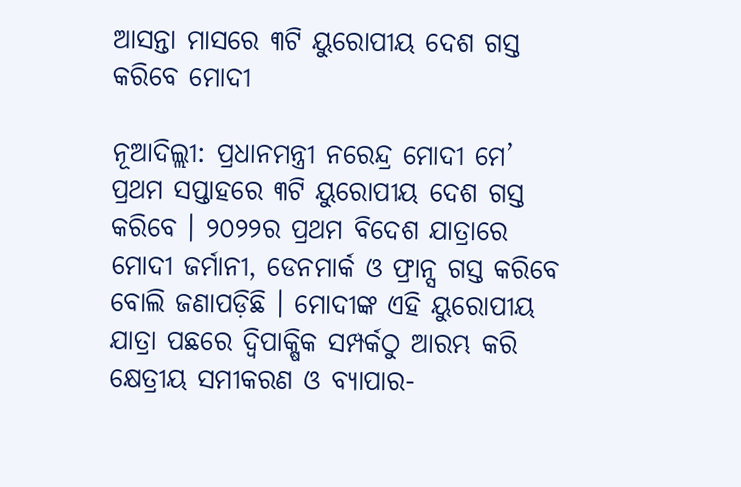ଆସନ୍ତା ମାସରେ ୩ଟି ୟୁରୋପୀୟ ଦେଶ ଗସ୍ତ କରିବେ ମୋଦୀ

ନୂଆଦିଲ୍ଲୀ: ପ୍ରଧାନମନ୍ତ୍ରୀ ନରେନ୍ଦ୍ର ମୋଦୀ ମେ’ ପ୍ରଥମ ସପ୍ତାହରେ ୩ଟି ୟୁରୋପୀୟ ଦେଶ ଗସ୍ତ କରିବେ । ୨୦୨୨ର ପ୍ରଥମ ବିଦେଶ ଯାତ୍ରାରେ ମୋଦୀ ଜର୍ମାନୀ, ଡେନମାର୍କ ଓ ଫ୍ରାନ୍ସ ଗସ୍ତ କରିବେ ବୋଲି ଜଣାପଡ଼ିଛି । ମୋଦୀଙ୍କ ଏହି ୟୁରୋପୀୟ ଯାତ୍ରା ପଛରେ ଦ୍ୱିପାକ୍ଷିକ ସମ୍ପର୍କଠୁ ଆରମ୍ଭ କରି କ୍ଷେତ୍ରୀୟ ସମୀକରଣ ଓ ବ୍ୟାପାର-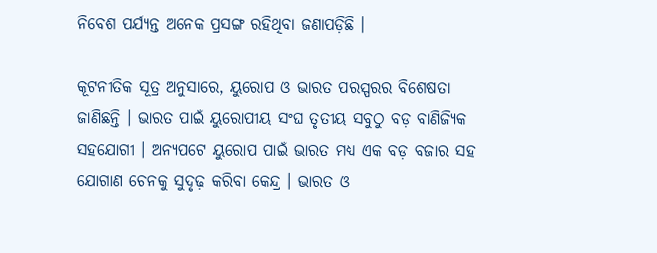ନିବେଶ ପର୍ଯ୍ୟନ୍ତ ଅନେକ ପ୍ରସଙ୍ଗ ରହିଥିବା ଜଣାପଡ଼ିଛି ।

କୂଟନୀତିକ ସୂତ୍ର ଅନୁସାରେ, ୟୁରୋପ ଓ ଭାରତ ପରସ୍ପରର ବିଶେଷତା ଜାଣିଛନ୍ତି । ଭାରତ ପାଇଁ ୟୁରୋପୀୟ ସଂଘ ତୃତୀୟ ସବୁଠୁ ବଡ଼ ବାଣିଜ୍ୟିକ ସହଯୋଗୀ । ଅନ୍ୟପଟେ ୟୁରୋପ ପାଇଁ ଭାରତ ମଧ୍ୟ ଏକ ବଡ଼ ବଜାର ସହ ଯୋଗାଣ ଚେନକୁ ସୁଦୃଢ଼ କରିବା କେନ୍ଦ୍ର । ଭାରତ ଓ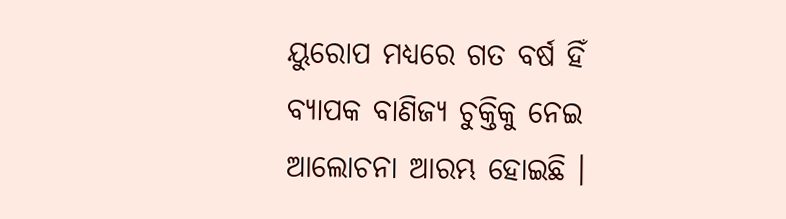ୟୁରୋପ ମଧ୍ୟରେ ଗତ ବର୍ଷ ହିଁ ବ୍ୟାପକ ବାଣିଜ୍ୟ ଚୁକ୍ତିକୁ ନେଇ ଆଲୋଚନା ଆରମ୍ଭ ହୋଇଛି ।